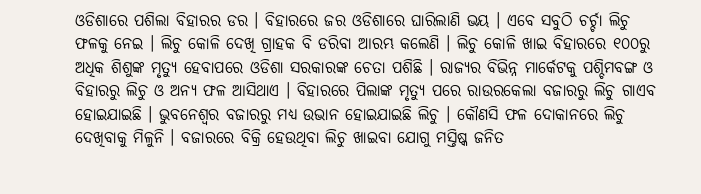ଓଡିଶାରେ ପଶିଲା ବିହାରର ଡର । ବିହାରରେ ଜର ଓଡିଶାରେ ଘାରିଲାଣି ଭୟ । ଏବେ ସବୁଠି ଚର୍ଚ୍ଚା ଲିଚୁ ଫଳକୁ ନେଇ । ଲିଚୁ କୋଳି ଦେଖି ଗ୍ରାହକ ବି ଡରିବା ଆରମ୍ଭ କଲେଣି । ଲିଚୁ କୋଳି ଖାଇ ବିହାରରେ ୧୦୦ରୁ ଅଧିକ ଶିଶୁଙ୍କ ମୃତ୍ୟୁ ହେବାପରେ ଓଡିଶା ସରକାରଙ୍କ ଚେତା ପଶିଛି । ରାଜ୍ୟର ବିଭିନ୍ନ ମାର୍କେଟକୁ ପଶ୍ଚିମବଙ୍ଗ ଓ ବିହାରରୁ ଲିଚୁ ଓ ଅନ୍ୟ ଫଳ ଆସିଥାଏ । ବିହାରରେ ପିଲାଙ୍କ ମୃତ୍ୟୁ ପରେ ରାଉରକେଲା ବଜାରରୁ ଲିଚୁ ଗାଏବ ହୋଇଯାଇଛି । ଭୁବନେଶ୍ୱର ବଜାରରୁ ମଧ୍ୟ ଉଭାନ ହୋଇଯାଇଛି ଲିଚୁ । କୌଣସି ଫଳ ଦୋକାନରେ ଲିଚୁ ଦେଖିବାକୁ ମିଳୁନି । ବଜାରରେ ବିକ୍ରି ହେଉଥିବା ଲିଚୁ ଖାଇବା ଯୋଗୁ ମସ୍ତିଷ୍କ ଜନିତ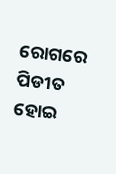ରୋଗରେ ପିଡୀତ ହୋଇ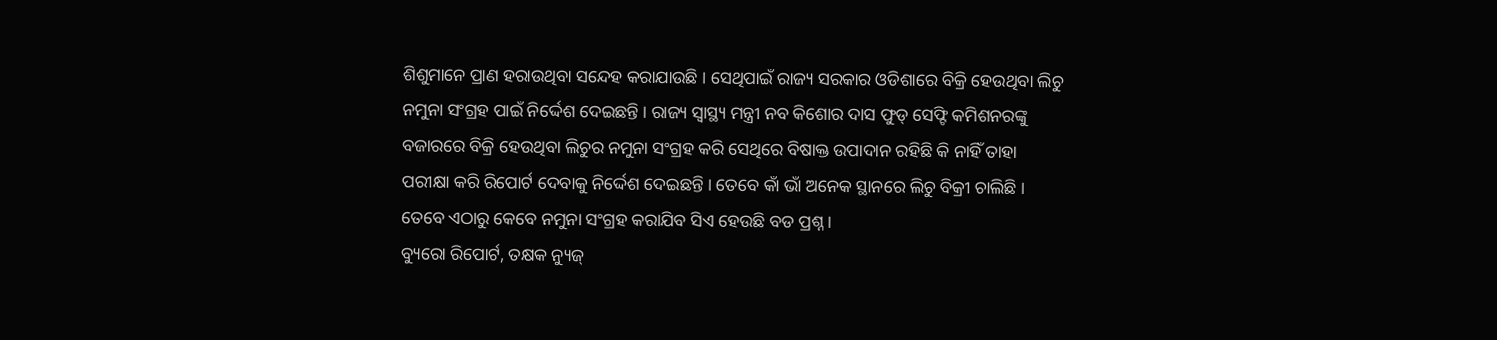ଶିଶୁମାନେ ପ୍ରାଣ ହରାଉଥିବା ସନ୍ଦେହ କରାଯାଉଛି । ସେଥିପାଇଁ ରାଜ୍ୟ ସରକାର ଓଡିଶାରେ ବିକ୍ରି ହେଉଥିବା ଲିଚୁ ନମୁନା ସଂଗ୍ରହ ପାଇଁ ନିର୍ଦ୍ଦେଶ ଦେଇଛନ୍ତି । ରାଜ୍ୟ ସ୍ୱାସ୍ଥ୍ୟ ମନ୍ତ୍ରୀ ନବ କିଶୋର ଦାସ ଫୁଡ୍ ସେଫ୍ଟି କମିଶନରଙ୍କୁ ବଜାରରେ ବିକ୍ରି ହେଉଥିବା ଲିଚୁର ନମୁନା ସଂଗ୍ରହ କରି ସେଥିରେ ବିଷାକ୍ତ ଉପାଦାନ ରହିଛି କି ନାହିଁ ତାହା ପରୀକ୍ଷା କରି ରିପୋର୍ଟ ଦେବାକୁ ନିର୍ଦ୍ଦେଶ ଦେଇଛନ୍ତି । ତେବେ କାଁ ଭାଁ ଅନେକ ସ୍ଥାନରେ ଲିଚୁ ବିକ୍ରୀ ଚାଲିଛି । ତେବେ ଏଠାରୁ କେବେ ନମୁନା ସଂଗ୍ରହ କରାଯିବ ସିଏ ହେଉଛି ବଡ ପ୍ରଶ୍ନ ।
ବ୍ୟୁରୋ ରିପୋର୍ଟ, ତକ୍ଷକ ନ୍ୟୁଜ୍